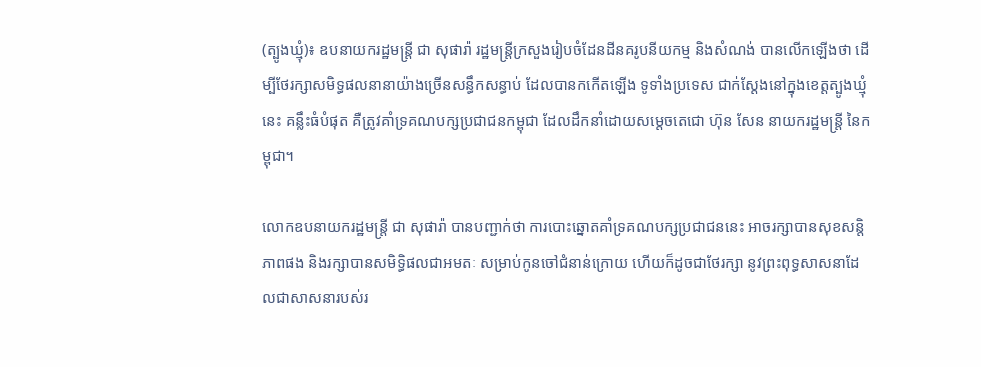(ត្បូងឃ្មុំ)៖ ឧបនាយករដ្ឋមន្ត្រី ជា សុផារ៉ា រដ្ឋមន្ត្រីក្រសួងរៀបចំដែនដីនគរូបនីយកម្ម និងសំណង់ បានលើកឡើងថា ដើម្បីថែរក្សាសមិទ្ធផលនានាយ៉ាងច្រើនសន្ធឹកសន្ធាប់ ដែលបានកកើតឡើង ទូទាំងប្រទេស ជាក់ស្ដែងនៅក្នុងខេត្តត្បូងឃ្មុំនេះ គន្លឹះធំបំផុត គឺត្រូវគាំទ្រគណបក្សប្រជាជនកម្ពុជា ដែលដឹកនាំដោយសម្តេចតេជោ ហ៊ុន សែន នាយករដ្ឋមន្ត្រី នៃកម្ពុជា។

លោកឧបនាយករដ្ឋមន្ត្រី ជា សុផារ៉ា បានបញ្ជាក់ថា ការបោះឆ្នោតគាំទ្រគណបក្សប្រជាជននេះ អាចរក្សាបានសុខសន្តិភាពផង និងរក្សាបានសមិទ្ធិផលជាអមតៈ សម្រាប់កូនចៅជំនាន់ក្រោយ ហើយក៏ដូចជាថែរក្សា នូវព្រះពុទ្ធសាសនាដែលជាសាសនារបស់រ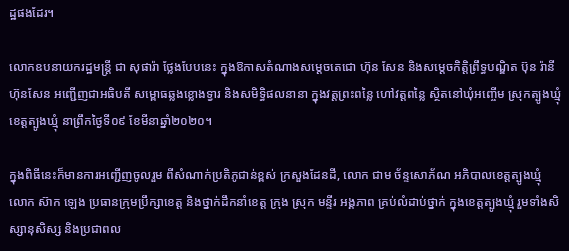ដ្ឋផងដែរ។

លោកឧបនាយករដ្ឋមន្ត្រី ជា សុផារ៉ា ថ្លែងបែបនេះ ក្នុងឱកាសតំណាងសម្ដេចតេជោ ហ៊ុន សែន និងសម្តេចកិត្តិព្រឹទ្ធបណ្ឌិត ប៊ុន រ៉ានី ហ៊ុនសែន អញ្ជើញជាអធិបតី សម្ពោធឆ្លងខ្លោងទ្វារ និងសមិទ្ធិផលនានា ក្នុងវត្តព្រះពន្លៃ ហៅវត្តពន្លៃ ស្ថិតនៅឃុំអញ្ចើម ស្រុកត្បូងឃ្មុំ ខេត្តត្បូងឃ្មុំ នាព្រឹកថ្ងៃទី០៩ ខែមីនាឆ្នាំ២០២០។

ក្នុងពិធីនេះក៏មានការអញ្ជើញចូលរួម ពីសំណាក់ប្រតិភូជាន់ខ្ពស់ ក្រសួងដែនដី, លោក ជាម ច័ន្ទសោភ័ណ អភិបាលខេត្តត្បូងឃ្មុំ លោក ស៊ាក ឡេង ប្រធានក្រុមប្រឹក្សាខេត្ត និងថ្នាក់ដឹកនាំខេត្ត ក្រុង ស្រុក មន្ទីរ អង្គភាព គ្រប់លំដាប់ថ្នាក់ ក្នុងខេត្តត្បូងឃ្មុំ រួមទាំងសិស្សានុសិស្ស និងប្រជាពល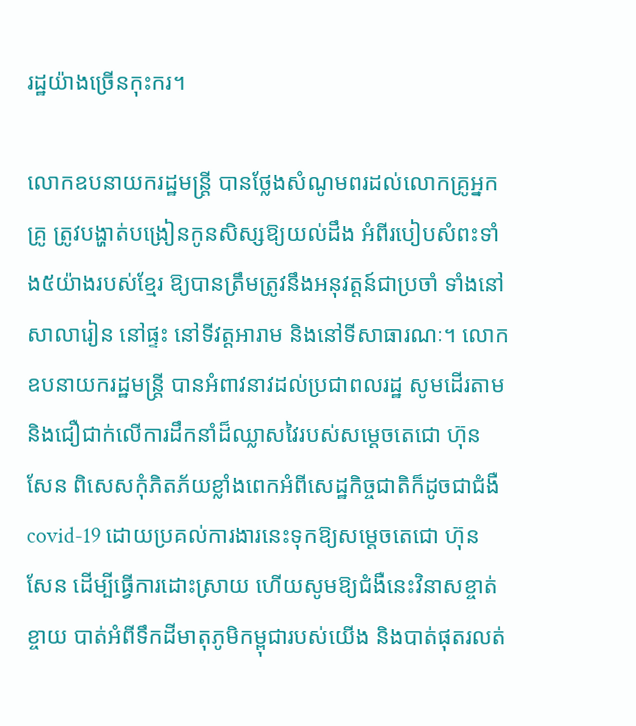រដ្ឋយ៉ាងច្រើនកុះករ។

លោកឧបនាយករដ្ឋមន្ត្រី បានថ្លែងសំណូមពរដល់លោកគ្រូអ្នកគ្រូ ត្រូវបង្ហាត់បង្រៀនកូនសិស្សឱ្យយល់ដឹង អំពីរបៀបសំពះទាំង៥យ៉ាងរបស់ខ្មែរ ឱ្យបានត្រឹមត្រូវនឹងអនុវត្តន៍ជាប្រចាំ ទាំងនៅ សាលារៀន នៅផ្ទះ នៅទីវត្តអារាម និងនៅទីសាធារណៈ។ លោកឧបនាយករដ្ឋមន្ត្រី បានអំពាវនាវដល់ប្រជាពលរដ្ឋ សូមដើរតាម និងជឿជាក់លើការដឹកនាំដ៏ឈ្លាសវៃរបស់សម្តេចតេជោ ហ៊ុន សែន ពិសេសកុំភិតភ័យខ្លាំងពេកអំពីសេដ្ឋកិច្ចជាតិក៏ដូចជាជំងឺ covid-19 ដោយប្រគល់ការងារនេះទុកឱ្យសម្តេចតេជោ ហ៊ុន សែន ដើម្បីធ្វើការដោះស្រាយ ហើយសូមឱ្យជំងឺនេះវិនាសខ្ចាត់ខ្ចាយ បាត់អំពីទឹកដីមាតុភូមិកម្ពុជារបស់យើង និងបាត់ផុតរលត់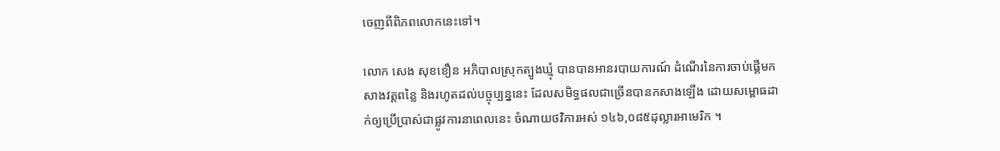ចេញពីពិភពលោកនេះទៅ។

លោក សេង សុខខឿន អភិបាលស្រុកត្បូងឃ្មុំ បានបានអានរបាយការណ៍ ដំណើរនៃការចាប់ផ្តើមកសាងវត្តពន្លៃ និងរហូតដល់បច្ចុប្បន្ននេះ ដែលសមិទ្ធផលជាច្រើនបានកសាងឡើង ដោយសម្ពោធដាក់ឲ្យប្រើប្រាស់ជាផ្លូវការនាពេលនេះ ចំណាយថវិការអស់ ១៤៦,០៨៥ដុល្លារអាមេរិក ។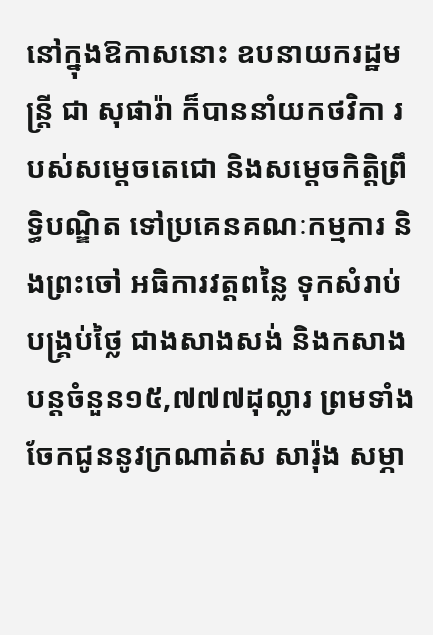នៅក្នុងឱកាសនោះ ឧបនាយករដ្ឋមន្រ្តី ជា សុផារ៉ា ក៏បាននាំយកថវិកា របស់សម្តេចតេជោ និងសម្តេចកិត្តិព្រឹទ្ធិបណ្ឌិត ទៅប្រគេនគណៈកម្មការ និងព្រះចៅ អធិការវត្តពន្លៃ ទុកសំរាប់បង្រ្គប់ថ្លៃ ជាងសាងសង់ និងកសាងបន្តចំនួន១៥,៧៧៧ដុល្លារ ព្រមទាំងចែកជូននូវក្រណាត់ស សារ៉ុង សម្ភា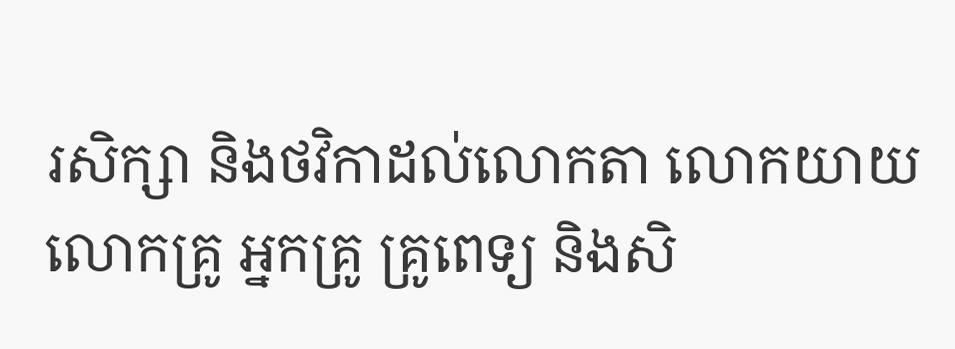រសិក្សា និងថវិកាដល់លោកតា លោកយាយ លោកគ្រូ អ្នកគ្រូ គ្រូពេទ្យ និងសិ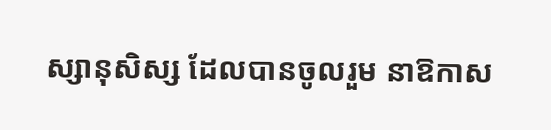ស្សានុសិស្ស ដែលបានចូលរួម នាឱកាស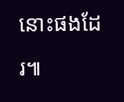នោះផងដែរ៕